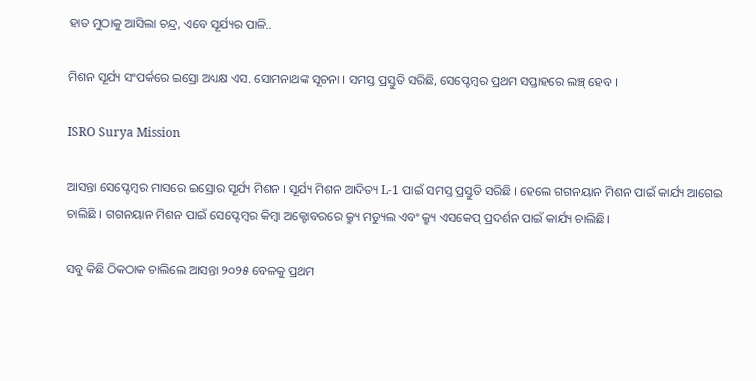ହାତ ମୁଠାକୁ ଆସିଲା ଚନ୍ଦ୍ର, ଏବେ ସୂର୍ଯ୍ୟର ପାଳି..

ମିଶନ ସୂର୍ଯ୍ୟ ସଂପର୍କରେ ଇସ୍ରୋ ଅଧ୍ୟକ୍ଷ ଏସ. ସୋମନାଥଙ୍କ ସୂଚନା । ସମସ୍ତ ପ୍ରସ୍ତୁତି ସରିଛି, ସେପ୍ଟେମ୍ବର ପ୍ରଥମ ସପ୍ତାହରେ ଲଞ୍ଚ୍ ହେବ ।

ISRO Surya Mission

ଆସନ୍ତା ସେପ୍ଟେମ୍ବର ମାସରେ ଇସ୍ରୋର ସୂର୍ଯ୍ୟ ମିଶନ । ସୂର୍ଯ୍ୟ ମିଶନ ଆଦିତ୍ୟ L-1 ପାଇଁ ସମସ୍ତ ପ୍ରସ୍ତୁତି ସରିଛି । ହେଲେ ଗଗନୟାନ ମିଶନ ପାଇଁ କାର୍ଯ୍ୟ ଆଗେଇ ଚାଲିଛି । ଗଗନୟାନ ମିଶନ ପାଇଁ ସେପ୍ଟେମ୍ବର କିମ୍ବା ଅକ୍ଟୋବରରେ କ୍ର୍ୟୁ ମଡ୍ୟୁଲ ଏବଂ କ୍ର୍ୟୁ ଏସକେପ୍ ପ୍ରଦର୍ଶନ ପାଇଁ କାର୍ଯ୍ୟ ଚାଲିଛି।

ସବୁ କିଛି ଠିକଠାକ ଚାଲିଲେ ଆସନ୍ତା ୨୦୨୫ ବେଳକୁ ପ୍ରଥମ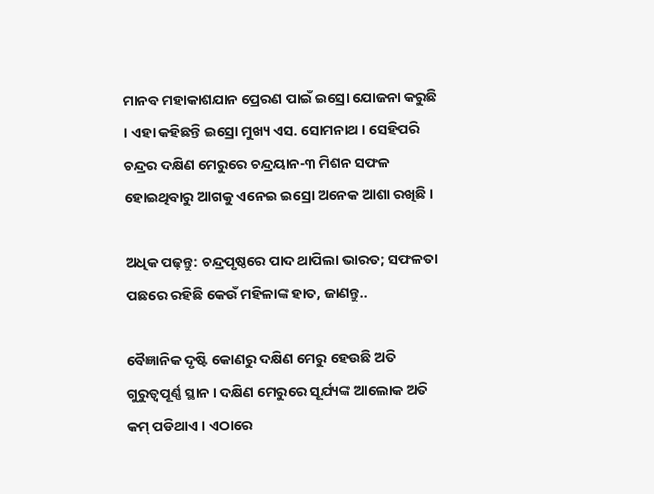ମାନବ ମହାକାଶଯାନ ପ୍ରେରଣ ପାଇଁ ଇସ୍ରୋ ଯୋଜନା କରୁଛି । ଏହା କହିଛନ୍ତି ଇସ୍ରୋ ମୁଖ୍ୟ ଏସ. ସୋମନାଥ । ସେହିପରି ଚନ୍ଦ୍ରର ଦକ୍ଷିଣ ମେରୁରେ ଚନ୍ଦ୍ରୟାନ-୩ ମିଶନ ସଫଳ ହୋଇଥିବାରୁ ଆଗକୁ ଏନେଇ ଇସ୍ରୋ ଅନେକ ଆଶା ରଖିଛି ।

ଅଧିକ ପଢ଼ନ୍ତୁ: ଚନ୍ଦ୍ରପୃଷ୍ଠରେ ପାଦ ଥାପିଲା ଭାରତ; ସଫଳତା ପଛରେ ରହିଛି କେଉଁ ମହିଳାଙ୍କ ହାତ, ଜାଣନ୍ତୁ..

ବୈଜ୍ଞାନିକ ଦୃଷ୍ଟି କୋଣରୁ ଦକ୍ଷିଣ ମେରୁ ହେଉଛି ଅତି ଗୁରୁତ୍ୱପୂର୍ଣ୍ଣ ସ୍ଥାନ । ଦକ୍ଷିଣ ମେରୁରେ ସୂର୍ଯ୍ୟଙ୍କ ଆଲୋକ ଅତି କମ୍ ପଡିଥାଏ । ଏଠାରେ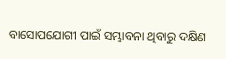ବାସୋପଯୋଗୀ ପାଇଁ ସମ୍ଭାବନା ଥିବାରୁ ଦକ୍ଷିଣ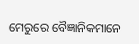ମେରୁରେ ବୈଜ୍ଞାନିକମାନେ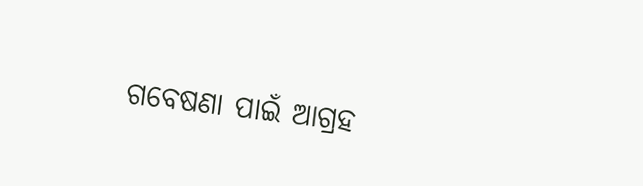ଗବେଷଣା ପାଇଁ ଆଗ୍ରହ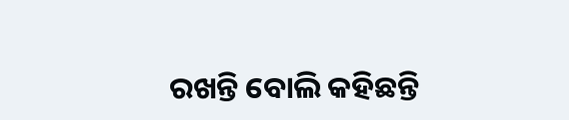ରଖନ୍ତି ବୋଲି କହିଛନ୍ତି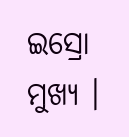ଇସ୍ରୋ ମୁଖ୍ୟ ।